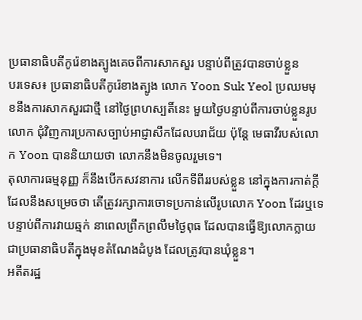ប្រធានាធិបតីកូរ៉េខាងត្បូងគេចពីការសាកសួរ បន្ទាប់ពីត្រូវបានចាប់ខ្លួន
បរទេស៖ ប្រធានាធិបតីកូរ៉េខាងត្បូង លោក Yoon Suk Yeol ប្រឈមមុខនឹងការសាកសួរជាថ្មី នៅថ្ងៃព្រហស្បតិ៍នេះ មួយថ្ងៃបន្ទាប់ពីការចាប់ខ្លួនរូបលោក ជុំវិញការប្រកាសច្បាប់អាជ្ញាសឹកដែលបរាជ័យ ប៉ុន្តែ មេធាវីរបស់លោក Yoon បាននិយាយថា លោកនឹងមិនចូលរួមទេ។
តុលាការធម្មនុញ្ញ ក៏នឹងបើកសវនាការ លើកទីពីររបស់ខ្លួន នៅក្នុងការកាត់ក្តី ដែលនឹងសម្រេចថា តើត្រូវរក្សាការចោទប្រកាន់លើរូបលោក Yoon ដែរឬទេ បន្ទាប់ពីការវាយឆ្មក់ នាពេលព្រឹកព្រលឹមថ្ងៃពុធ ដែលបានធ្វើឱ្យលោកក្លាយជាប្រធានាធិបតីក្នុងមុខតំណែងដំបូង ដែលត្រូវបានឃុំខ្លួន។
អតីតរដ្ឋ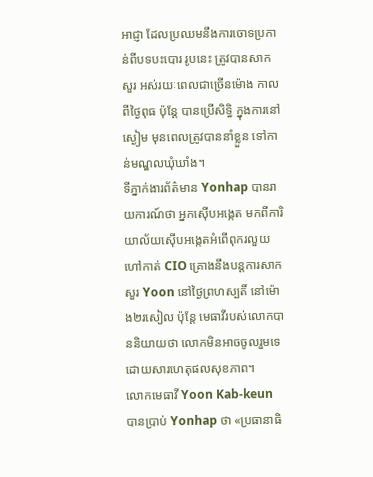អាជ្ញា ដែលប្រឈមនឹងការចោទប្រកាន់ពីបទបះបោរ រូបនេះ ត្រូវបានសាកសួរ អស់រយៈពេលជាច្រើនម៉ោង កាលពីថ្ងៃពុធ ប៉ុន្តែ បានប្រើសិទ្ធិ ក្នុងការនៅស្ងៀម មុនពេលត្រូវបាននាំខ្លួន ទៅកាន់មណ្ឌលឃុំឃាំង។
ទីភ្នាក់ងារព័ត៌មាន Yonhap បានរាយការណ៍ថា អ្នកស៊ើបអង្កេត មកពីការិយាល័យស៊ើបអង្កេតអំពើពុករលួយ ហៅកាត់ CIO គ្រោងនឹងបន្តការសាកសួរ Yoon នៅថ្ងៃព្រហស្បតិ៍ នៅម៉ោង២រសៀល ប៉ុន្តែ មេធាវីរបស់លោកបាននិយាយថា លោកមិនអាចចូលរួមទេ ដោយសារហេតុផលសុខភាព។
លោកមេធាវី Yoon Kab-keun បានប្រាប់ Yonhap ថា «ប្រធានាធិ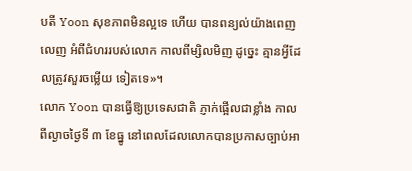បតី Yoon សុខភាពមិនល្អទេ ហើយ បានពន្យល់យ៉ាងពេញលេញ អំពីជំហររបស់លោក កាលពីម្សិលមិញ ដូច្នេះ គ្មានអ្វីដែលត្រូវសួរចម្លើយ ទៀតទេ»។
លោក Yoon បានធ្វើឱ្យប្រទេសជាតិ ភ្ញាក់ផ្អើលជាខ្លាំង កាលពីល្ងាចថ្ងៃទី ៣ ខែធ្នូ នៅពេលដែលលោកបានប្រកាសច្បាប់អា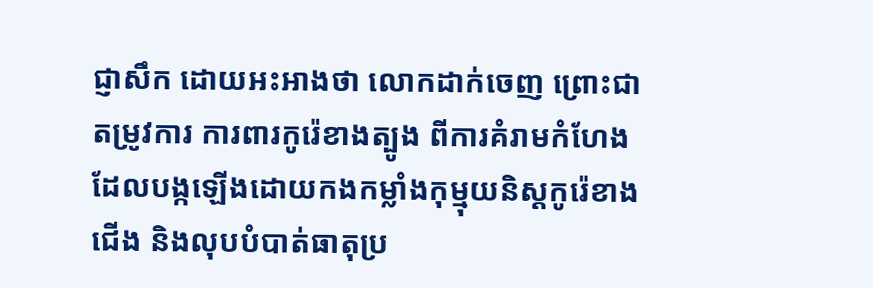ជ្ញាសឹក ដោយអះអាងថា លោកដាក់ចេញ ព្រោះជាតម្រូវការ ការពារកូរ៉េខាងត្បូង ពីការគំរាមកំហែង ដែលបង្កឡើងដោយកងកម្លាំងកុម្មុយនិស្តកូរ៉េខាងជើង និងលុបបំបាត់ធាតុប្រ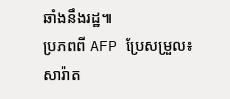ឆាំងនឹងរដ្ឋ៕
ប្រភពពី AFP ប្រែសម្រួល៖ សារ៉ាត